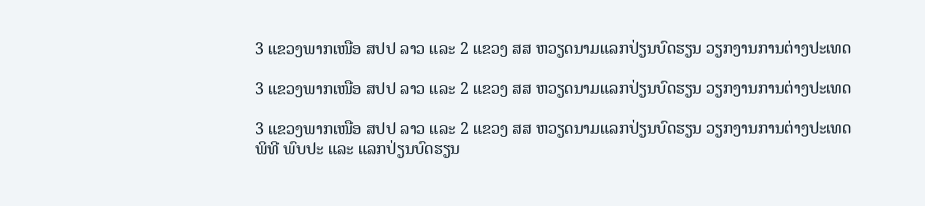3 ແຂວງພາກເໜືອ ສປປ ລາວ ແລະ 2 ແຂວງ ສສ ຫວຽດນາມແລກປ່ຽນບົດຮຽນ ວຽກງານການຕ່າງປະເທດ

3 ແຂວງພາກເໜືອ ສປປ ລາວ ແລະ 2 ແຂວງ ສສ ຫວຽດນາມແລກປ່ຽນບົດຮຽນ ວຽກງານການຕ່າງປະເທດ

3 ແຂວງພາກເໜືອ ສປປ ລາວ ແລະ 2 ແຂວງ ສສ ຫວຽດນາມແລກປ່ຽນບົດຮຽນ ວຽກງານການຕ່າງປະເທດ
ພິທີ ພົບປະ ແລະ ແລກປ່ຽນບົດຮຽນ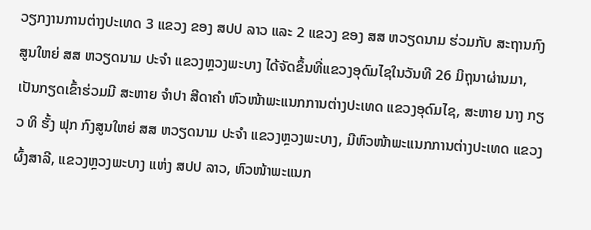ວຽກງານການຕ່າງປະເທດ 3 ແຂວງ ຂອງ ສປປ ລາວ ແລະ 2 ແຂວງ ຂອງ ສສ ຫວຽດນາມ ຮ່ວມກັບ ສະຖານກົງສູນໃຫຍ່ ສສ ຫວຽດນາມ ປະຈຳ ແຂວງຫຼວງພະບາງ ໄດ້ຈັດຂຶ້ນທີ່ແຂວງອຸດົມໄຊໃນວັນທີ 26 ມິຖຸນາຜ່ານມາ, ເປັນກຽດເຂົ້າຮ່ວມມີ ສະຫາຍ ຈໍາປາ ສີດາຄໍາ ຫົວໜ້າພະແນກການຕ່າງປະເທດ ແຂວງອຸດົມໄຊ, ສະຫາຍ ນາງ ກຽວ ທິ ຮັ້ງ ຟຸກ ກົງສູນໃຫຍ່ ສສ ຫວຽດນາມ ປະຈຳ ແຂວງຫຼວງພະບາງ, ມີຫົວໜ້າພະແນກການຕ່າງປະເທດ ແຂວງຜົ້ງສາລີ, ແຂວງຫຼວງພະບາງ ແຫ່ງ ສປປ ລາວ, ຫົວໜ້າພະແນກ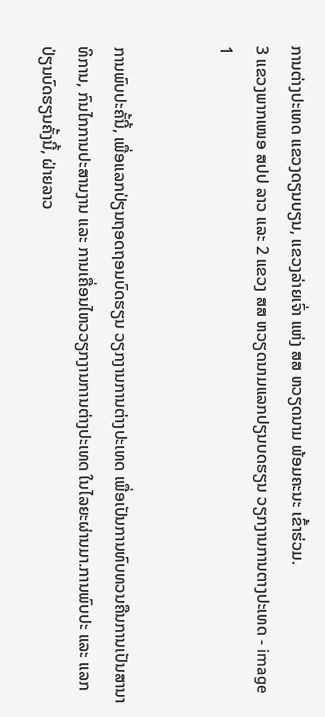ການຕ່າງປະເທດ ແຂວງດຽນບຽນ, ແຂວງລ່າຍເຈົ່າ ແຫ່ງ ສສ ຫວຽດນາມ ພ້ອມຄະນະ ເຂົ້າຮ່ວມ.
3 ແຂວງພາກເໜອ ສປປ ລາວ ແລະ 2 ແຂວງ ສສ ຫວຽດນາມແລກປຽນບດຮຽນ ວຽກງານການຕາງປະເທດ - image 1


ການພົບປະຄັ້ນີ້, ເພື່ອແລກປ່ຽນຖອດຖອນບົດຮຽນ ວຽກງານການຕ່າງປະເທດ ເພື່ອເປັນການທົບທວນຄືນການເປັນສານາທິການ, ກົນໄກການປະສານງານ ແລະ ການເຄື່ອນໄຫວວຽກງານການຕ່າງປະເທດ ໃນໄລຍະຜ່ານມາ.ການພົບປະ ແລະ ແລກປ່ຽນບົດຮຽນຄັ້ງນີ້, ຝ່າຍລາວ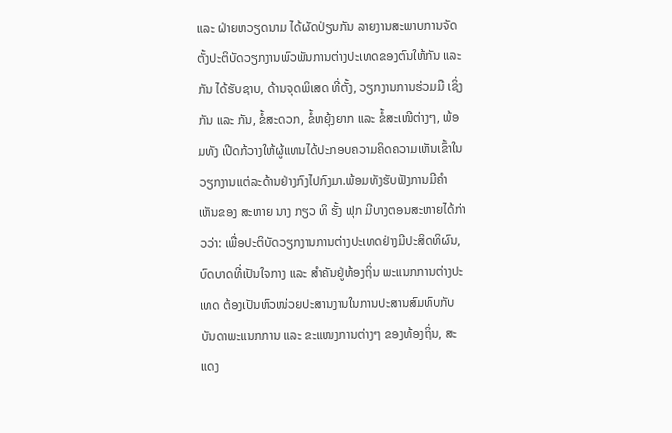ແລະ ຝ່າຍຫວຽດນາມ ໄດ້ຜັດປ່ຽນກັນ ລາຍງານສະພາບການຈັດຕັ້ງປະຕິບັດວຽກງານພົວພັນການຕ່າງປະເທດຂອງຕົນໃຫ້ກັນ ແລະ ກັນ ໄດ້ຮັບຊາບ, ດ້ານຈຸດພິເສດ ທີ່ຕັ້ງ, ວຽກງານການຮ່ວມມື ເຊິ່ງກັນ ແລະ ກັນ, ຂໍ້ສະດວກ, ຂໍ້ຫຍຸ້ງຍາກ ແລະ ຂໍ້ສະເໜີຕ່າງໆ, ພ້ອມທັງ ເປີດກ້ວາງໃຫ້ຜູ້ແທນໄດ້ປະກອບຄວາມຄິດຄວາມເຫັນເຂົ້າໃນວຽກງານແຕ່ລະດ້ານຢ່າງກົງໄປກົງມາ.ພ້ອມທັງຮັບຟັງການມີຄຳເຫັນຂອງ ສະຫາຍ ນາງ ກຽວ ທິ ຮັ້ງ ຟຸກ ມີບາງຕອນສະຫາຍໄດ້ກ່າວວ່າ: ເພື່ອປະຕິບັດວຽກງານການຕ່າງປະເທດຢ່າງມີປະສິດທິຜົນ, ບົດບາດທີ່ເປັນໃຈກາງ ແລະ ສຳຄັນຢູ່ທ້ອງຖິ່ນ ພະແນກການຕ່າງປະເທດ ຕ້ອງເປັນຫົວໜ່ວຍປະສານງານໃນການປະສານສົມທົບກັບບັນດາພະແນກການ ແລະ ຂະແໜງການຕ່າງໆ ຂອງທ້ອງຖິ່ນ, ສະແດງ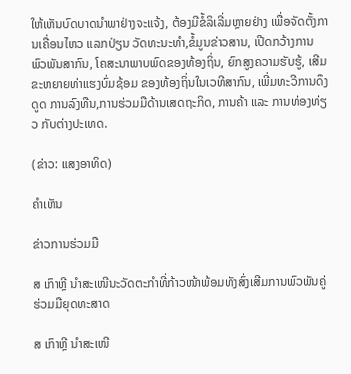ໃຫ້ເຫັນບົດບາດນຳພາຢ່າງຈະແຈ້ງ, ຕ້ອງມີຂໍ້ລິເລີ່ມຫຼາຍຢ່າງ ເພື່ອຈັດຕັ້ງການເຄື່ອນໄຫວ ແລກປ່ຽນ ວັດທະນະທຳ,ຂໍ້ມູນຂ່າວສານ, ເປີດກວ້າງການພົວພັນສາກົນ, ໂຄສະນາພາບພົດຂອງທ້ອງຖິ່ນ, ຍົກສູງຄວາມຮັບຮູ້, ເສີມຂະຫຍາຍທ່າແຮງບົ່ມຊ້ອມ ຂອງທ້ອງຖິ່ນໃນເວທີສາກົນ, ເພີ່ມທະວີການດຶງດູດ ການລົງທືນ,ການຮ່ວມມືດ້ານເສດຖະກິດ, ການຄ້າ ແລະ ການທ່ອງທ່ຽວ ກັບຕ່າງປະເທດ.

(ຂ່າວ: ແສງອາທິດ)

ຄໍາເຫັນ

ຂ່າວການຮ່ວມມື

ສ ເກົາຫຼີ ນຳສະເໜີນະວັດຕະກຳທີ່ກ້າວໜ້າພ້ອມທັງສົ່ງເສີມການພົວພັນຄູ່ຮ່ວມມືຍຸດທະສາດ

ສ ເກົາຫຼີ ນຳສະເໜີ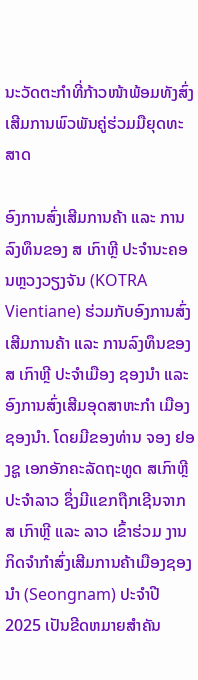ນະວັດຕະກຳທີ່ກ້າວໜ້າພ້ອມທັງສົ່ງເສີມການພົວພັນຄູ່ຮ່ວມມືຍຸດທະສາດ

ອົງການສົ່ງເສີມການຄ້າ ແລະ ການລົງທຶນຂອງ ສ ເກົາຫຼີ ປະຈຳນະຄອນຫຼວງວຽງຈັນ (KOTRA Vientiane) ຮ່ວມກັບອົງການສົ່ງເສີມການຄ້າ ແລະ ການລົງທຶນຂອງ ສ ເກົາຫຼີ ປະຈຳເມືອງ ຊອງນຳ ແລະ ອົງການສົ່ງເສີມອຸດສາຫະກຳ ເມືອງຊອງນຳ. ໂດຍມີຂອງທ່ານ ຈອງ ຢອງຊູ ເອກອັກຄະລັດຖະທູດ ສເກົາຫຼີ ປະຈຳລາວ ຊຶ່ງມີແຂກຖືກເຊີນຈາກ ສ ເກົາຫຼີ ແລະ ລາວ ເຂົ້າຮ່ວມ ງານກິດຈຳກຳສົ່ງເສີມການຄ້າເມືອງຊອງນຳ (Seongnam) ປະຈຳປີ 2025 ເປັນຂີດຫມາຍສຳຄັນ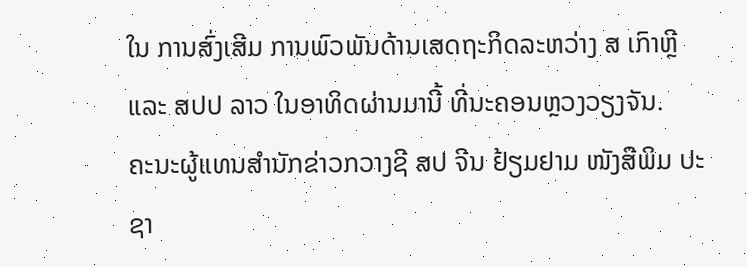ໃນ ການສົ່ງເສີມ ການພົວພັນດ້ານເສດຖະກິດລະຫວ່າງ ສ ເກົາຫຼີ ແລະ ສປປ ລາວ ໃນອາທິດຜ່ານມານີ້ ທີ່ນະຄອນຫຼວງວຽງຈັນ.
ຄະນະຜູ້ແທນສຳນັກຂ່າວກວາງຊີ ສປ ຈີນ ຢ້ຽມຢາມ ໜັງສືພິມ ປະຊາ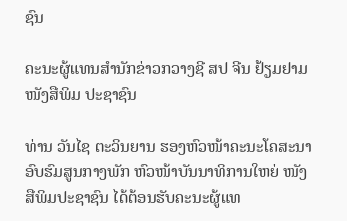ຊົນ

ຄະນະຜູ້ແທນສຳນັກຂ່າວກວາງຊີ ສປ ຈີນ ຢ້ຽມຢາມ ໜັງສືພິມ ປະຊາຊົນ

ທ່ານ ວັນໄຊ ຕະວິນຍານ ຮອງຫົວໜ້າຄະນະໂຄສະນາອົບຮົມສູນກາງພັກ ຫົວໜ້າບັນນາທິການໃຫຍ່ ໜັງສືພິມປະຊາຊົນ ໄດ້ຕ້ອນຮັບຄະນະຜູ້ແທ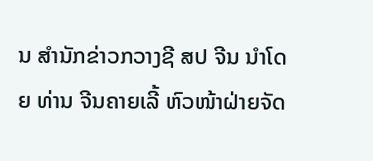ນ ສຳນັກຂ່າວກວາງຊີ ສປ ຈີນ ນຳໂດຍ ທ່ານ ຈີນຄາຍເລີ້ ຫົວໜ້າຝ່າຍຈັດ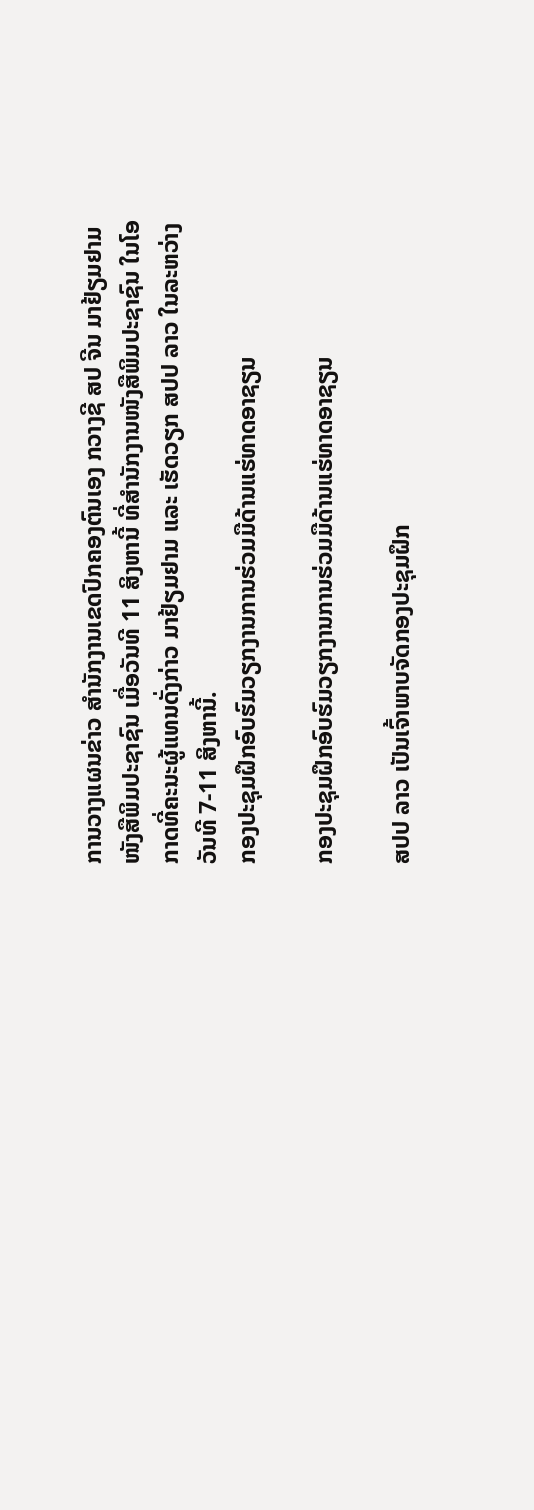ການວາງແຜນຂ່າວ ສຳນັກງານເຂດປົກຄອງຕົນເອງ ກວາງຊີ ສປ ຈີນ ມາຢ້ຽມຢາມ ໜັງສືພິມປະຊາຊົນ ເມື່ອວັນທີ 11 ສິງຫານີ້ ທີ່ສຳນັກງານໜັງສືພິມປະຊາຊົນ ໃນໂອກາດທີ່ຄະນະຜູ້ແທນດັ່ງກ່າວ ມາຢ້ຽມຢາມ ແລະ ເຮັດວຽກ ສປປ ລາວ ໃນລະຫວ່າງວັນທີ 7-11 ສິງຫານີ້.
ກອງປະຊຸມຝຶກອົບຮົມວຽກງານການຮ່ວມມືດ້ານແຮ່ທາດອາຊຽນ

ກອງປະຊຸມຝຶກອົບຮົມວຽກງານການຮ່ວມມືດ້ານແຮ່ທາດອາຊຽນ

ສປປ ລາວ ເປັນເຈົ້າພາບຈັດກອງປະຊຸມຝຶກ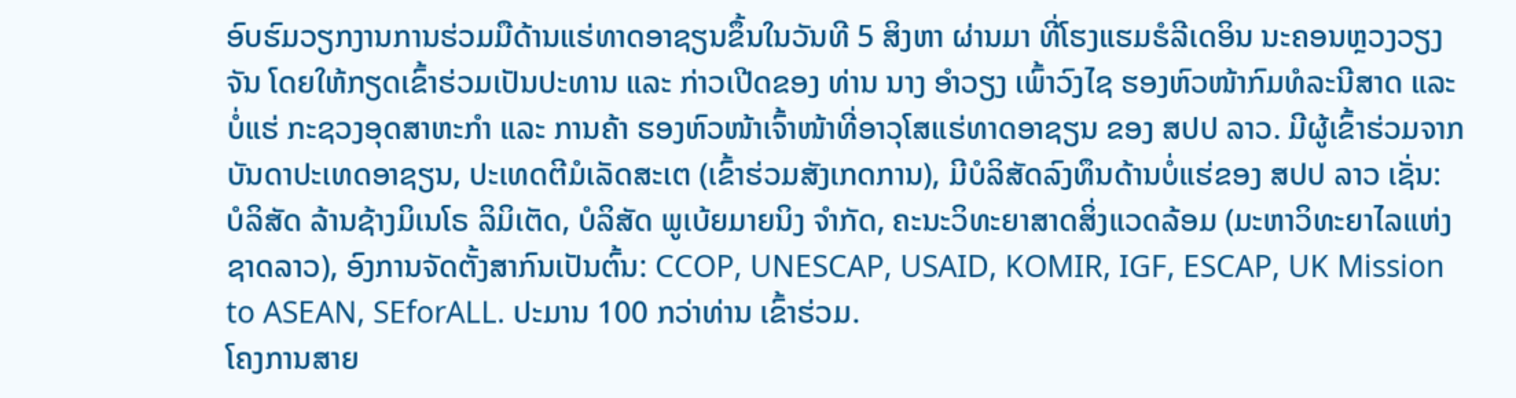ອົບຮົມວຽກງານການຮ່ວມມືດ້ານແຮ່ທາດອາຊຽນຂຶ້ນໃນວັນທີ 5 ສິງຫາ ຜ່ານມາ ທີ່ໂຮງແຮມຮໍລີເດອິນ ນະຄອນຫຼວງວຽງຈັນ ໂດຍໃຫ້ກຽດເຂົ້າຮ່ວມເປັນປະທານ ແລະ ກ່າວເປີດຂອງ ທ່ານ ນາງ ອໍາວຽງ ເພົ້າວົງໄຊ ຮອງຫົວໜ້າກົມທໍລະນີສາດ ແລະ ບໍ່ແຮ່ ກະຊວງອຸດສາຫະກໍາ ແລະ ການຄ້າ ຮອງຫົວໜ້າເຈົ້າໜ້າທີ່ອາວຸໂສແຮ່ທາດອາຊຽນ ຂອງ ສປປ ລາວ. ມີຜູ້ເຂົ້າຮ່ວມຈາກບັນດາປະເທດອາຊຽນ, ປະເທດຕີມໍເລັດສະເຕ (ເຂົ້າຮ່ວມສັງເກດການ), ມີບໍລິສັດລົງທຶນດ້ານບໍ່ແຮ່ຂອງ ສປປ ລາວ ເຊັ່ນ: ບໍລິສັດ ລ້ານຊ້າງມິເນໂຣ ລິມິເຕັດ, ບໍລິສັດ ພູເບ້ຍມາຍນິງ ຈໍາກັດ, ຄະນະວິທະຍາສາດສິ່ງແວດລ້ອມ (ມະຫາວິທະຍາໄລແຫ່ງຊາດລາວ), ອົງການຈັດຕັ້ງສາກົນເປັນຕົ້ນ: CCOP, UNESCAP, USAID, KOMIR, IGF, ESCAP, UK Mission to ASEAN, SEforALL. ປະມານ 100 ກວ່າທ່ານ ເຂົ້າຮ່ວມ.
ໂຄງການສາຍ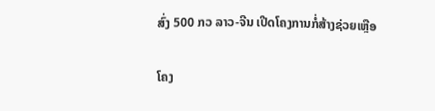ສົ່ງ 500 ກວ ລາວ-ຈີນ ເປີດໂຄງການກໍ່ສ້າງຊ່ວຍເຫຼືອ

ໂຄງ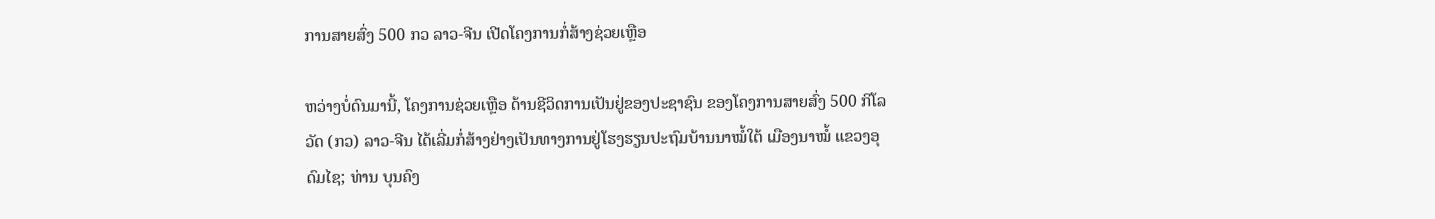ການສາຍສົ່ງ 500 ກວ ລາວ-ຈີນ ເປີດໂຄງການກໍ່ສ້າງຊ່ວຍເຫຼືອ

ຫວ່າງບໍ່ດົນມານີ້, ໂຄງການຊ່ວຍເຫຼືອ ດ້ານຊີວິດການເປັນຢູ່ຂອງປະຊາຊົນ ຂອງໂຄງການສາຍສົ່ງ 500 ກິໂລວັດ (ກວ) ລາວ-ຈີນ ໄດ້ເລີ່ມກໍ່ສ້າງຢ່າງເປັນທາງການຢູ່ໂຮງຮຽນປະຖົມບ້ານນາໝໍ້ໃຕ້ ເມືອງນາໝໍ້ ແຂວງອຸດົມໄຊ; ທ່ານ ບຸນຄົງ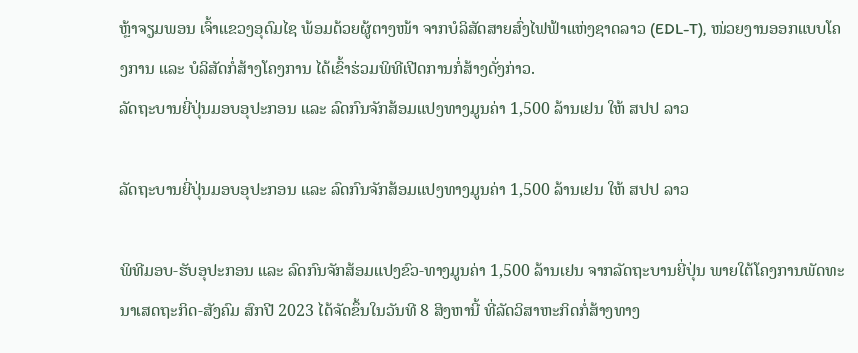ຫຼ້າຈຽມພອນ ເຈົ້າແຂວງອຸດົມໄຊ ພ້ອມດ້ວຍຜູ້ຕາງໜ້າ ຈາກບໍລິສັດສາຍສົ່ງໄຟຟ້າແຫ່ງຊາດລາວ (EDL-T), ໜ່ວຍງານອອກແບບໂຄງການ ແລະ ບໍລິສັດກໍ່ສ້າງໂຄງການ ໄດ້ເຂົ້າຮ່ວມພິທີເປີດການກໍ່ສ້າງດັ່ງກ່າວ.
ລັດຖະບານຍີ່ປຸ່ນມອບອຸປະກອນ ແລະ ລົດກົນຈັກສ້ອມແປງທາງມູນຄ່າ 1,500 ລ້ານເຢນ ໃຫ້ ສປປ ລາວ

ລັດຖະບານຍີ່ປຸ່ນມອບອຸປະກອນ ແລະ ລົດກົນຈັກສ້ອມແປງທາງມູນຄ່າ 1,500 ລ້ານເຢນ ໃຫ້ ສປປ ລາວ

ພິທີມອບ-ຮັບອຸປະກອນ ແລະ ລົດກົນຈັກສ້ອມແປງຂົວ-ທາງມູນຄ່າ 1,500 ລ້ານເຢນ ຈາກລັດຖະບານຍີ່ປຸ່ນ ພາຍໃຕ້ໂຄງການພັດທະນາເສດຖະກິດ-ສັງຄົມ ສົກປີ 2023 ໄດ້ຈັດຂຶ້ນໃນວັນທີ 8 ສິງຫານີ້ ທີ່ລັດວິສາຫະກິດກໍ່ສ້າງທາງ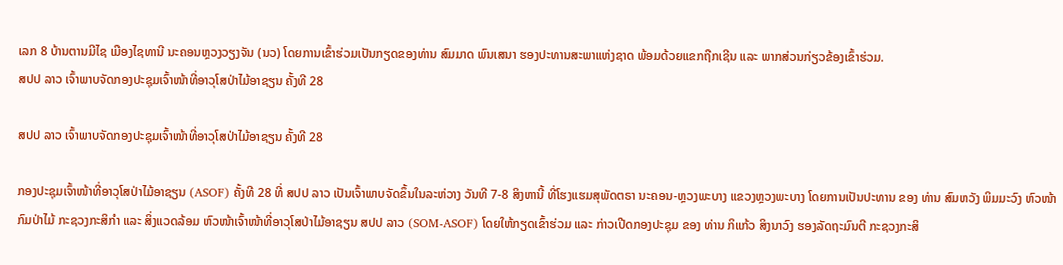ເລກ 8 ບ້ານຕານມີໄຊ ເມືອງໄຊທານີ ນະຄອນຫຼວງວຽງຈັນ (ນວ) ໂດຍການເຂົ້າຮ່ວມເປັນກຽດຂອງທ່ານ ສົມມາດ ພົນເສນາ ຮອງປະທານສະພາແຫ່ງຊາດ ພ້ອມດ້ວຍແຂກຖືກເຊີນ ແລະ ພາກສ່ວນກ່ຽວຂ້ອງເຂົ້າຮ່ວມ.
ສປປ ລາວ ເຈົ້າພາບຈັດກອງປະຊຸມເຈົ້າໜ້າທີ່ອາວຸໂສປ່າໄມ້ອາຊຽນ ຄັ້ງທີ 28

ສປປ ລາວ ເຈົ້າພາບຈັດກອງປະຊຸມເຈົ້າໜ້າທີ່ອາວຸໂສປ່າໄມ້ອາຊຽນ ຄັ້ງທີ 28

ກອງປະຊຸມເຈົ້າໜ້າທີ່ອາວຸໂສປ່າໄມ້ອາຊຽນ (ASOF) ຄັ້ງທີ 28 ທີ່ ສປປ ລາວ ເປັນເຈົ້າພາບຈັດຂຶ້ນໃນລະຫ່ວາງ ວັນທີ 7-8 ສິງຫານີ້ ທີ່ໂຮງແຮມສຸພັດຕຣາ ນະຄອນ-ຫຼວງພະບາງ ແຂວງຫຼວງພະບາງ ໂດຍການເປັນປະທານ ຂອງ ທ່ານ ສົມຫວັງ ພິມມະວົງ ຫົວໜ້າກົມປ່າໄມ້ ກະຊວງກະສິກໍາ ແລະ ສິ່ງແວດລ້ອມ ຫົວໜ້າເຈົ້າໜ້າທີ່ອາວຸໂສປ່າໄມ້ອາຊຽນ ສປປ ລາວ (SOM-ASOF) ໂດຍໃຫ້ກຽດເຂົ້າຮ່ວມ ແລະ ກ່າວເປີດກອງປະຊຸມ ຂອງ ທ່ານ ກິແກ້ວ ສິງນາວົງ ຮອງລັດຖະມົນຕີ ກະຊວງກະສິ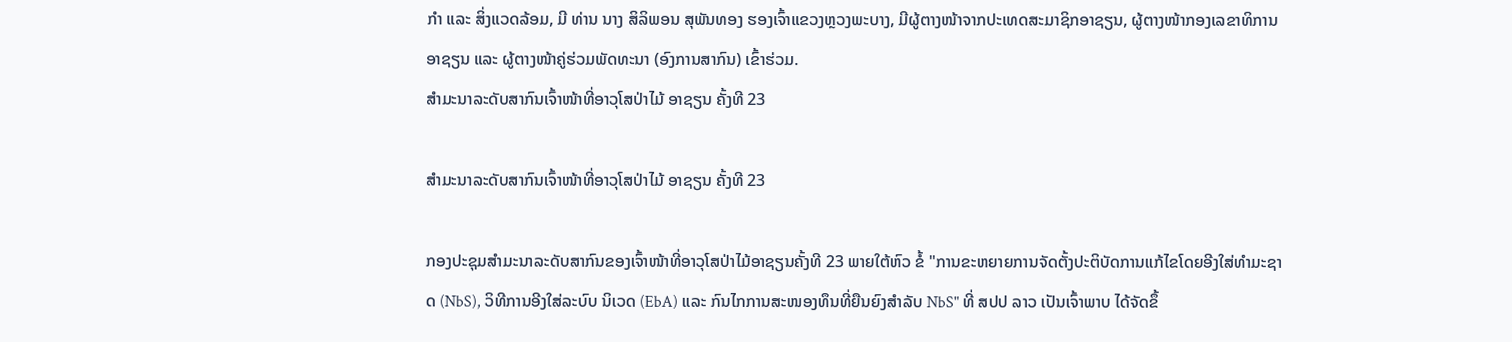ກຳ ແລະ ສິ່ງແວດລ້ອມ, ມີ ທ່ານ ນາງ ສິລິພອນ ສຸພັນທອງ ຮອງເຈົ້າແຂວງຫຼວງພະບາງ, ມີຜູ້ຕາງໜ້າຈາກປະເທດສະມາຊິກອາຊຽນ, ຜູ້ຕາງໜ້າກອງເລຂາທິການອາຊຽນ ແລະ ຜູ້ຕາງໜ້າຄູ່ຮ່ວມພັດທະນາ (ອົງການສາກົນ) ເຂົ້າຮ່ວມ.
ສໍາມະນາລະດັບສາກົນເຈົ້າໜ້າທີ່ອາວຸໂສປ່າໄມ້ ອາຊຽນ ຄັ້ງທີ 23

ສໍາມະນາລະດັບສາກົນເຈົ້າໜ້າທີ່ອາວຸໂສປ່າໄມ້ ອາຊຽນ ຄັ້ງທີ 23

ກອງປະຊຸມສໍາມະນາລະດັບສາກົນຂອງເຈົ້າໜ້າທີ່ອາວຸໂສປ່າໄມ້ອາຊຽນຄັ້ງທີ 23 ພາຍໃຕ້ຫົວ ຂໍ້ "ການຂະຫຍາຍການຈັດຕັ້ງປະຕິບັດການແກ້ໄຂໂດຍອີງໃສ່ທໍາມະຊາດ (NbS), ວິທີການອີງໃສ່ລະບົບ ນິເວດ (EbA) ແລະ ກົນໄກການສະໜອງທຶນທີ່ຍືນຍົງສໍາລັບ NbS" ທີ່ ສປປ ລາວ ເປັນເຈົ້າພາບ ໄດ້ຈັດຂຶ້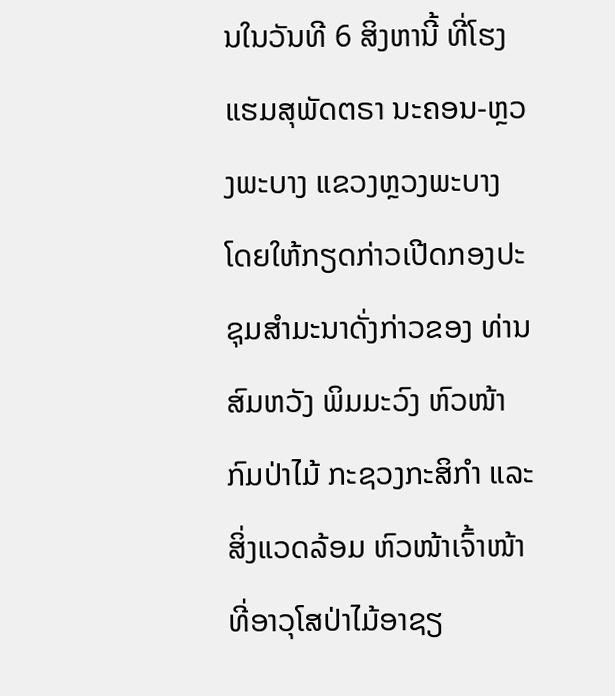ນໃນວັນທີ 6 ສິງຫານີ້ ທີ່ໂຮງແຮມສຸພັດຕຣາ ນະຄອນ-ຫຼວງພະບາງ ແຂວງຫຼວງພະບາງ ໂດຍໃຫ້ກຽດກ່າວເປີດກອງປະຊຸມສຳມະນາດັ່ງກ່າວຂອງ ທ່ານ ສົມຫວັງ ພິມມະວົງ ຫົວໜ້າກົມປ່າໄມ້ ກະຊວງກະສິກໍາ ແລະ ສິ່ງແວດລ້ອມ ຫົວໜ້າເຈົ້າໜ້າທີ່ອາວຸໂສປ່າໄມ້ອາຊຽ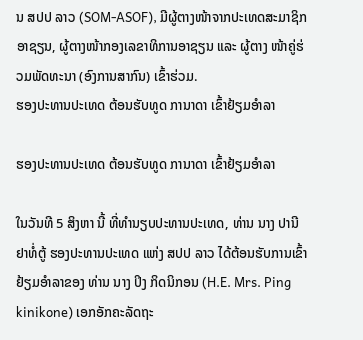ນ ສປປ ລາວ (SOM-ASOF), ມີຜູ້ຕາງໜ້າຈາກປະເທດສະມາຊິກອາຊຽນ, ຜູ້ຕາງໜ້າກອງເລຂາທິການອາຊຽນ ແລະ ຜູ້ຕາງ ໜ້າຄູ່ຮ່ວມພັດທະນາ (ອົງການສາກົນ) ເຂົ້າຮ່ວມ.
ຮອງປະທານປະເທດ ຕ້ອນຮັບທູດ ການາດາ ເຂົ້າຢ້ຽມອຳລາ

ຮອງປະທານປະເທດ ຕ້ອນຮັບທູດ ການາດາ ເຂົ້າຢ້ຽມອຳລາ

ໃນວັນທີ 5 ສິງຫາ ນີ້ ທີ່ທຳນຽບປະທານປະເທດ, ທ່ານ ນາງ ປານີ ຢາທໍ່ຕູ້ ຮອງປະທານປະເທດ ແຫ່ງ ສປປ ລາວ ໄດ້ຕ້ອນຮັບການເຂົ້າຢ້ຽມອຳລາຂອງ ທ່ານ ນາງ ປິງ ກິດນິກອນ (H.E. Mrs. Ping kinikone) ເອກອັກຄະລັດຖະ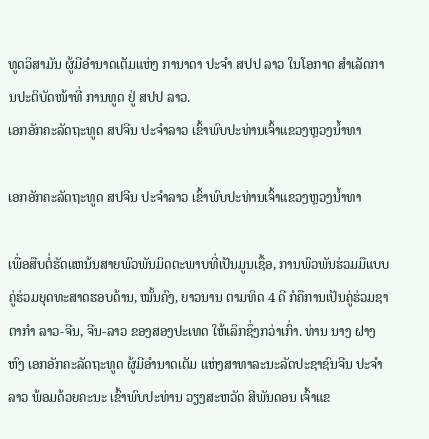ທູດວິສາມັນ ຜູ້ມີອຳນາດເຕັມແຫ່ງ ການາດາ ປະຈຳ ສປປ ລາວ ໃນໂອກາດ ສຳເລັດການປະຕິບັດໜ້າທີ່ ການທູດ ຢູ່ ສປປ ລາວ.
ເອກອັກຄະລັດຖະທູດ ສປຈີນ ປະຈຳລາວ ເຂົ້າພົບປະທ່ານເຈົ້າແຂວງຫຼວງນໍ້າທາ

ເອກອັກຄະລັດຖະທູດ ສປຈີນ ປະຈຳລາວ ເຂົ້າພົບປະທ່ານເຈົ້າແຂວງຫຼວງນໍ້າທາ

ເພື່ອສືບຕໍ່ຮັດແຫນ້ນສາຍພົວພັນມິດຕະພາບທີ່ເປັນມູນເຊື້ອ, ການພົວພັນຮ່ວມມືແບບຄູ່ຮ່ວມຍຸດທະສາດຮອບດ້ານ, ໝັ້ນຄົງ, ຍາວນານ ຕາມທິດ 4 ດີ ກໍຄືການເປັນຄູ່ຮ່ວມຊາຕາກຳ ລາວ-ຈີນ, ຈີນ-ລາວ ຂອງສອງປະເທດ ໃຫ້ເລິກຊຶ່ງກວ່າເກົ່າ. ທ່ານ ນາງ ຝາງຫົງ ເອກອັກຄະລັດຖະທູດ ຜູ້ມີອຳນາດເຕັມ ແຫ່ງສາທາລະນະລັດປະຊາຊົນຈີນ ປະຈຳລາວ ພ້ອມດ້ວຍຄະນະ ເຂົ້າພົບປະທ່ານ ວຽງສະຫວັດ ສີພັນດອນ ເຈົ້າແຂ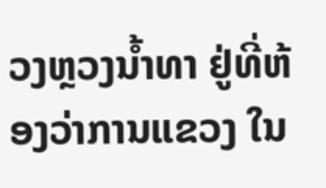ວງຫຼວງນໍ້າທາ ຢູ່ທີ່ຫ້ອງວ່າການແຂວງ ໃນ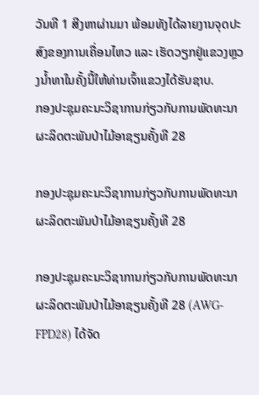ວັນທີ 1 ສີງຫາຜ່ານມາ ພ້ອມທັງໄດ້ລາຍງານຈຸດປະສົງຂອງການເຄື່ອນໄຫວ ແລະ ເຮັດວຽກຢູ່ແຂວງຫຼວງນໍ້າທາໃນຄັ້ງນີ້ໃຫ້ທ່ານເຈົ້າແຂວງໄດ້ຮັບຊາບ.
ກອງປະຊຸມຄະນະວິຊາການກ່ຽວກັບການພັດທະນາຜະລິດຕະພັນປ່າໄມ້ອາຊຽນຄັ້ງທີ 28

ກອງປະຊຸມຄະນະວິຊາການກ່ຽວກັບການພັດທະນາຜະລິດຕະພັນປ່າໄມ້ອາຊຽນຄັ້ງທີ 28

ກອງປະຊຸມຄະນະວິຊາການກ່ຽວກັບການພັດທະນາຜະລິດຕະພັນປ່າໄມ້ອາຊຽນຄັ້ງທີ 28 (AWG-FPD28) ໄດ້ຈັດ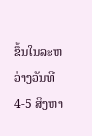ຂຶ້ນໃນລະຫວ່າງວັນທີ 4-5 ສິງຫາ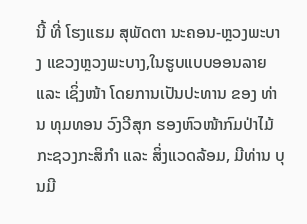ນີ້ ທີ່ ໂຮງແຮມ ສຸພັດຕາ ນະຄອນ-ຫຼວງພະບາງ ແຂວງຫຼວງພະບາງ,ໃນຮູບແບບອອນລາຍ ແລະ ເຊິ່ງໜ້າ ໂດຍການເປັນປະທານ ຂອງ ທ່ານ ທຸມທອນ ວົງວີສຸກ ຮອງຫົວໜ້າກົມປ່າໄມ້ ກະຊວງກະສິກຳ ແລະ ສິ່ງແວດລ້ອມ, ມີທ່ານ ບຸນມີ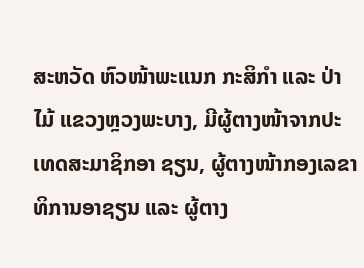ສະຫວັດ ຫົວໜ້າພະແນກ ກະສິກໍາ ແລະ ປ່າໄມ້ ແຂວງຫຼວງພະບາງ, ມີຜູ້ຕາງໜ້າຈາກປະເທດສະມາຊິກອາ ຊຽນ, ຜູ້ຕາງໜ້າກອງເລຂາທິການອາຊຽນ ແລະ ຜູ້ຕາງ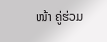ໜ້າ ຄູ່ຮ່ວມ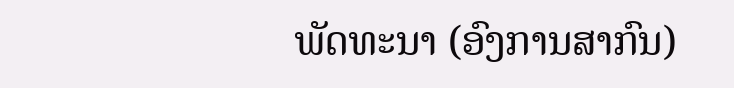ພັດທະນາ (ອົງການສາກົນ)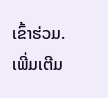ເຂົ້າຮ່ວມ.
ເພີ່ມເຕີມ